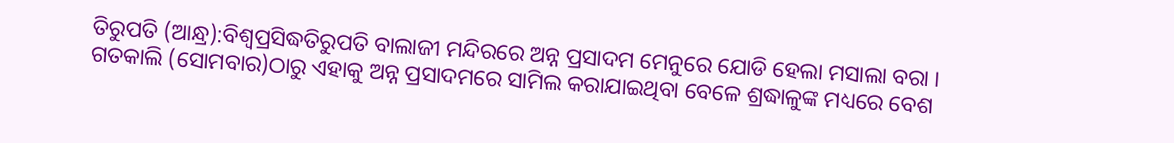ତିରୁପତି (ଆନ୍ଧ୍ର):ବିଶ୍ବପ୍ରସିଦ୍ଧତିରୁପତି ବାଲାଜୀ ମନ୍ଦିରରେ ଅନ୍ନ ପ୍ରସାଦମ ମେନୁରେ ଯୋଡି ହେଲା ମସାଲା ବରା । ଗତକାଲି (ସୋମବାର)ଠାରୁ ଏହାକୁ ଅନ୍ନ ପ୍ରସାଦମରେ ସାମିଲ କରାଯାଇଥିବା ବେଳେ ଶ୍ରଦ୍ଧାଳୁଙ୍କ ମଧ୍ୟରେ ବେଶ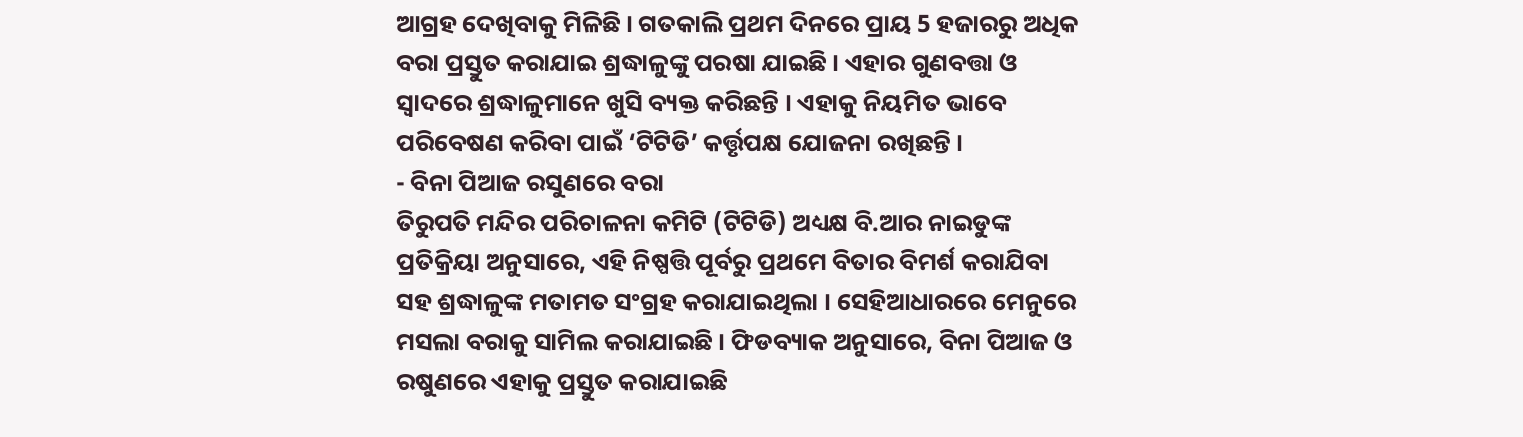ଆଗ୍ରହ ଦେଖିବାକୁ ମିଳିଛି । ଗତକାଲି ପ୍ରଥମ ଦିନରେ ପ୍ରାୟ 5 ହଜାରରୁ ଅଧିକ ବରା ପ୍ରସ୍ତୁତ କରାଯାଇ ଶ୍ରଦ୍ଧାଳୁଙ୍କୁ ପରଷା ଯାଇଛି । ଏହାର ଗୁଣବତ୍ତା ଓ ସ୍ବାଦରେ ଶ୍ରଦ୍ଧାଳୁମାନେ ଖୁସି ବ୍ୟକ୍ତ କରିଛନ୍ତି । ଏହାକୁ ନିୟମିତ ଭାବେ ପରିବେଷଣ କରିବା ପାଇଁ ‘ଟିଟିଡି’ କର୍ତ୍ତୃପକ୍ଷ ଯୋଜନା ରଖିଛନ୍ତି ।
- ବିନା ପିଆଜ ରସୁଣରେ ବରା
ତିରୁପତି ମନ୍ଦିର ପରିଚାଳନା କମିଟି (ଟିଟିଡି) ଅଧ୍ୟକ୍ଷ ବି.ଆର ନାଇଡୁଙ୍କ ପ୍ରତିକ୍ରିୟା ଅନୁସାରେ, ଏହି ନିଷ୍ପତ୍ତି ପୂର୍ବରୁ ପ୍ରଥମେ ବିତାର ବିମର୍ଶ କରାଯିବା ସହ ଶ୍ରଦ୍ଧାଳୁଙ୍କ ମତାମତ ସଂଗ୍ରହ କରାଯାଇଥିଲା । ସେହିଆଧାରରେ ମେନୁରେ ମସଲା ବରାକୁ ସାମିଲ କରାଯାଇଛି । ଫିଡବ୍ୟାକ ଅନୁସାରେ, ବିନା ପିଆଜ ଓ ରଷୁଣରେ ଏହାକୁ ପ୍ରସ୍ତୁତ କରାଯାଇଛି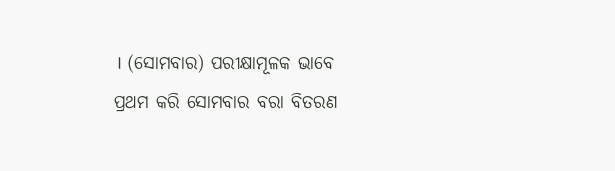। (ସୋମବାର) ପରୀକ୍ଷାମୂଳକ ଭାବେ ପ୍ରଥମ କରି ସୋମବାର ବରା ବିତରଣ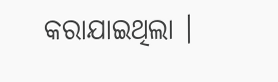କରାଯାଇଥିଲା ।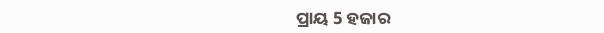ପ୍ରାୟ 5 ହଜାର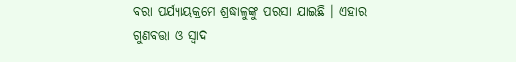ବରା ପର୍ଯ୍ୟାୟକ୍ରମେ ଶ୍ରଦ୍ଧାଳୁଙ୍କୁ ପରସା ଯାଇଛି । ଏହାର ଗୁଣବତ୍ତା ଓ ସ୍ବାଦ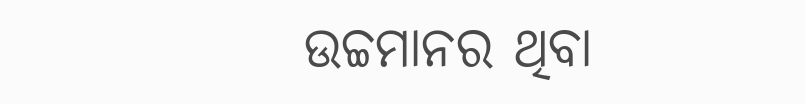ଉଚ୍ଚମାନର ଥିବା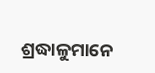ଶ୍ରଦ୍ଧାଳୁମାନେ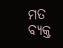ମତ ବ୍ୟକ୍ତ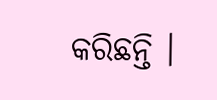କରିଛନ୍ତି ।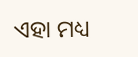ଏହା ମଧ୍ୟ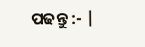ପଢନ୍ତୁ :- |